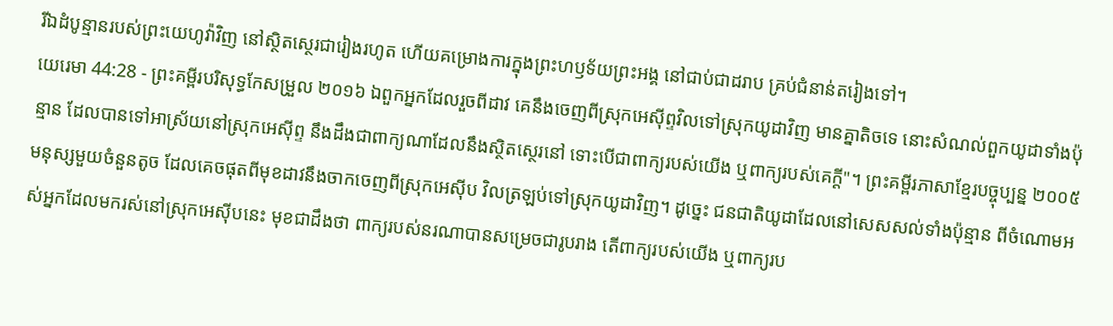រីឯដំបូន្មានរបស់ព្រះយេហូវ៉ាវិញ នៅស្ថិតស្ថេរជារៀងរហូត ហើយគម្រោងការក្នុងព្រះហឫទ័យព្រះអង្គ នៅជាប់ជាដរាប គ្រប់ជំនាន់តរៀងទៅ។
យេរេមា 44:28 - ព្រះគម្ពីរបរិសុទ្ធកែសម្រួល ២០១៦ ឯពួកអ្នកដែលរួចពីដាវ គេនឹងចេញពីស្រុកអេស៊ីព្ទវិលទៅស្រុកយូដាវិញ មានគ្នាតិចទេ នោះសំណល់ពួកយូដាទាំងប៉ុន្មាន ដែលបានទៅអាស្រ័យនៅស្រុកអេស៊ីព្ទ នឹងដឹងជាពាក្យណាដែលនឹងស្ថិតស្ថេរនៅ ទោះបើជាពាក្យរបស់យើង ឬពាក្យរបស់គេក្ដី"។ ព្រះគម្ពីរភាសាខ្មែរបច្ចុប្បន្ន ២០០៥ មនុស្សមួយចំនួនតូច ដែលគេចផុតពីមុខដាវនឹងចាកចេញពីស្រុកអេស៊ីប វិលត្រឡប់ទៅស្រុកយូដាវិញ។ ដូច្នេះ ជនជាតិយូដាដែលនៅសេសសល់ទាំងប៉ុន្មាន ពីចំណោមអស់អ្នកដែលមករស់នៅស្រុកអេស៊ីបនេះ មុខជាដឹងថា ពាក្យរបស់នរណាបានសម្រេចជារូបរាង តើពាក្យរបស់យើង ឬពាក្យរប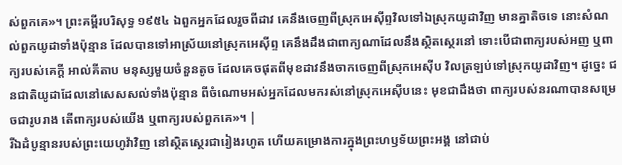ស់ពួកគេ»។ ព្រះគម្ពីរបរិសុទ្ធ ១៩៥៤ ឯពួកអ្នកដែលរួចពីដាវ គេនឹងចេញពីស្រុកអេស៊ីព្ទវិលទៅឯស្រុកយូដាវិញ មានគ្នាតិចទេ នោះសំណល់ពួកយូដាទាំងប៉ុន្មាន ដែលបានទៅអាស្រ័យនៅស្រុកអេស៊ីព្ទ គេនឹងដឹងជាពាក្យណាដែលនឹងស្ថិតស្ថេរនៅ ទោះបើជាពាក្យរបស់អញ ឬពាក្យរបស់គេក្តី អាល់គីតាប មនុស្សមួយចំនួនតូច ដែលគេចផុតពីមុខដាវនឹងចាកចេញពីស្រុកអេស៊ីប វិលត្រឡប់ទៅស្រុកយូដាវិញ។ ដូច្នេះ ជនជាតិយូដាដែលនៅសេសសល់ទាំងប៉ុន្មាន ពីចំណោមអស់អ្នកដែលមករស់នៅស្រុកអេស៊ីបនេះ មុខជាដឹងថា ពាក្យរបស់នរណាបានសម្រេចជារូបរាង តើពាក្យរបស់យើង ឬពាក្យរបស់ពួកគេ»។ |
រីឯដំបូន្មានរបស់ព្រះយេហូវ៉ាវិញ នៅស្ថិតស្ថេរជារៀងរហូត ហើយគម្រោងការក្នុងព្រះហឫទ័យព្រះអង្គ នៅជាប់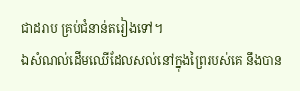ជាដរាប គ្រប់ជំនាន់តរៀងទៅ។
ឯសំណល់ដើមឈើដែលសល់នៅក្នុងព្រៃរបស់គេ នឹងបាន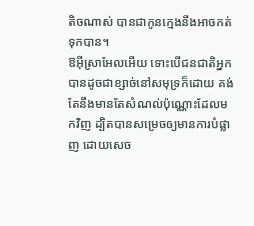តិចណាស់ បានជាកូនក្មេងនឹងអាចកត់ទុកបាន។
ឱអ៊ីស្រាអែលអើយ ទោះបើជនជាតិអ្នកបានដូចជាខ្សាច់នៅសមុទ្រក៏ដោយ គង់តែនឹងមានតែសំណល់ប៉ុណ្ណោះដែលមកវិញ ដ្បិតបានសម្រេចឲ្យមានការបំផ្លាញ ដោយសេច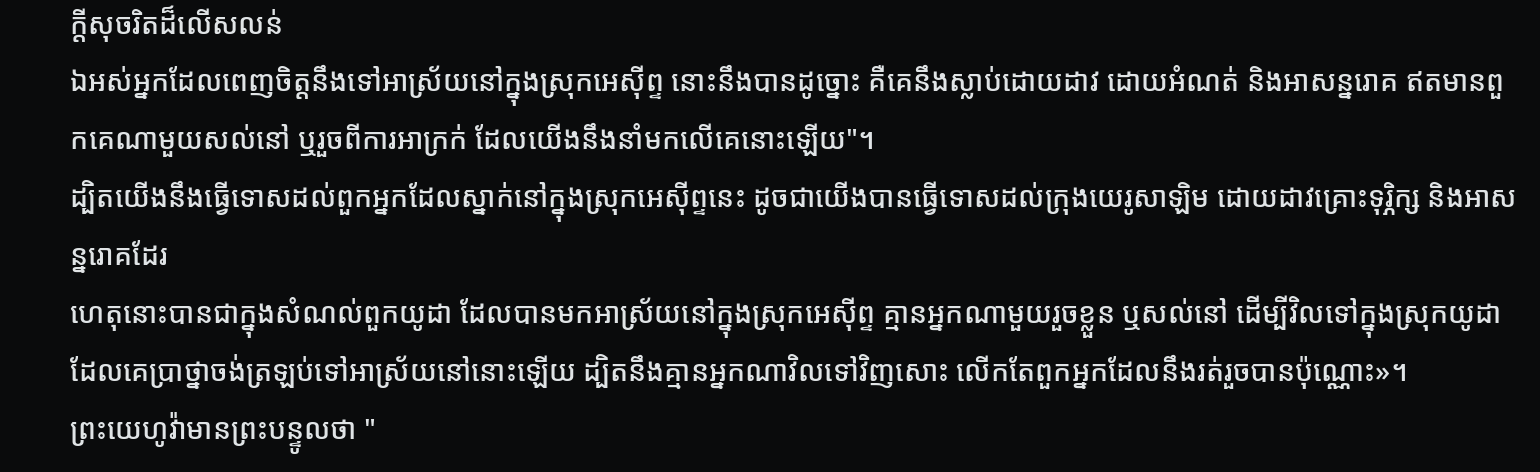ក្ដីសុចរិតដ៏លើសលន់
ឯអស់អ្នកដែលពេញចិត្តនឹងទៅអាស្រ័យនៅក្នុងស្រុកអេស៊ីព្ទ នោះនឹងបានដូច្នោះ គឺគេនឹងស្លាប់ដោយដាវ ដោយអំណត់ និងអាសន្នរោគ ឥតមានពួកគេណាមួយសល់នៅ ឬរួចពីការអាក្រក់ ដែលយើងនឹងនាំមកលើគេនោះឡើយ"។
ដ្បិតយើងនឹងធ្វើទោសដល់ពួកអ្នកដែលស្នាក់នៅក្នុងស្រុកអេស៊ីព្ទនេះ ដូចជាយើងបានធ្វើទោសដល់ក្រុងយេរូសាឡិម ដោយដាវគ្រោះទុរ្ភិក្ស និងអាសន្នរោគដែរ
ហេតុនោះបានជាក្នុងសំណល់ពួកយូដា ដែលបានមកអាស្រ័យនៅក្នុងស្រុកអេស៊ីព្ទ គ្មានអ្នកណាមួយរួចខ្លួន ឬសល់នៅ ដើម្បីវិលទៅក្នុងស្រុកយូដា ដែលគេប្រាថ្នាចង់ត្រឡប់ទៅអាស្រ័យនៅនោះឡើយ ដ្បិតនឹងគ្មានអ្នកណាវិលទៅវិញសោះ លើកតែពួកអ្នកដែលនឹងរត់រួចបានប៉ុណ្ណោះ»។
ព្រះយេហូវ៉ាមានព្រះបន្ទូលថា "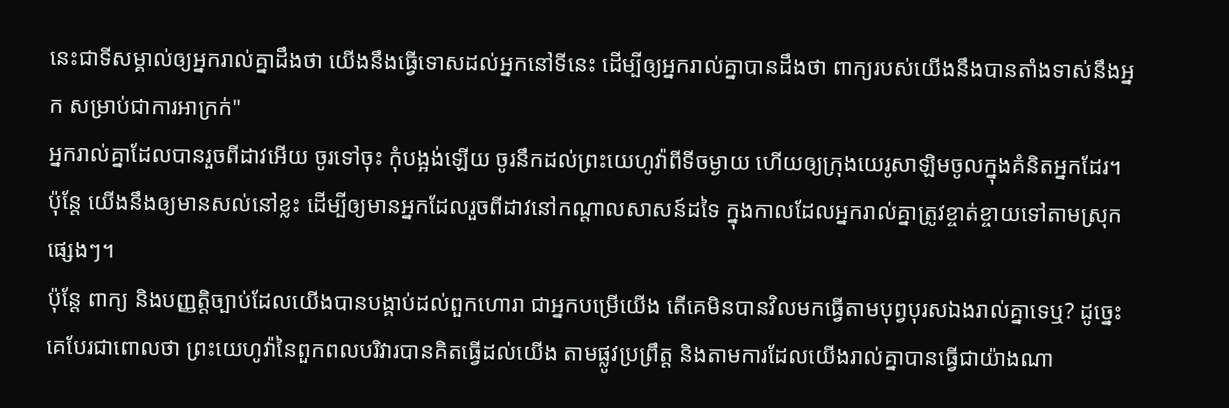នេះជាទីសម្គាល់ឲ្យអ្នករាល់គ្នាដឹងថា យើងនឹងធ្វើទោសដល់អ្នកនៅទីនេះ ដើម្បីឲ្យអ្នករាល់គ្នាបានដឹងថា ពាក្យរបស់យើងនឹងបានតាំងទាស់នឹងអ្នក សម្រាប់ជាការអាក្រក់"
អ្នករាល់គ្នាដែលបានរួចពីដាវអើយ ចូរទៅចុះ កុំបង្អង់ឡើយ ចូរនឹកដល់ព្រះយេហូវ៉ាពីទីចម្ងាយ ហើយឲ្យក្រុងយេរូសាឡិមចូលក្នុងគំនិតអ្នកដែរ។
ប៉ុន្តែ យើងនឹងឲ្យមានសល់នៅខ្លះ ដើម្បីឲ្យមានអ្នកដែលរួចពីដាវនៅកណ្ដាលសាសន៍ដទៃ ក្នុងកាលដែលអ្នករាល់គ្នាត្រូវខ្ចាត់ខ្ចាយទៅតាមស្រុកផ្សេងៗ។
ប៉ុន្តែ ពាក្យ និងបញ្ញត្តិច្បាប់ដែលយើងបានបង្គាប់ដល់ពួកហោរា ជាអ្នកបម្រើយើង តើគេមិនបានវិលមកធ្វើតាមបុព្វបុរសឯងរាល់គ្នាទេឬ? ដូច្នេះ គេបែរជាពោលថា ព្រះយេហូវ៉ានៃពួកពលបរិវារបានគិតធ្វើដល់យើង តាមផ្លូវប្រព្រឹត្ត និងតាមការដែលយើងរាល់គ្នាបានធ្វើជាយ៉ាងណា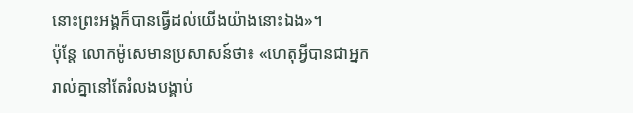នោះព្រះអង្គក៏បានធ្វើដល់យើងយ៉ាងនោះឯង»។
ប៉ុន្តែ លោកម៉ូសេមានប្រសាសន៍ថា៖ «ហេតុអ្វីបានជាអ្នករាល់គ្នានៅតែរំលងបង្គាប់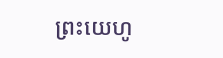ព្រះយេហូ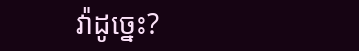វ៉ាដូច្នេះ?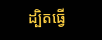ដ្បិតធ្វើ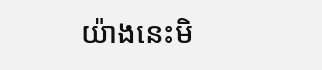យ៉ាងនេះមិ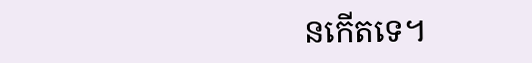នកើតទេ។